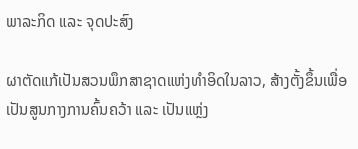ພາລະກິດ ແລະ ຈຸດປະສົງ

ຜາຕັດແກ້ເປັນສວນພຶກສາຊາດແຫ່ງທໍາອິດໃນລາວ, ສ້າງຕັ້ງຂຶ້ນເພື່ອເປັນສູນກາງການຄົ້ນຄວ້າ ແລະ ເປັນແຫຼ່ງ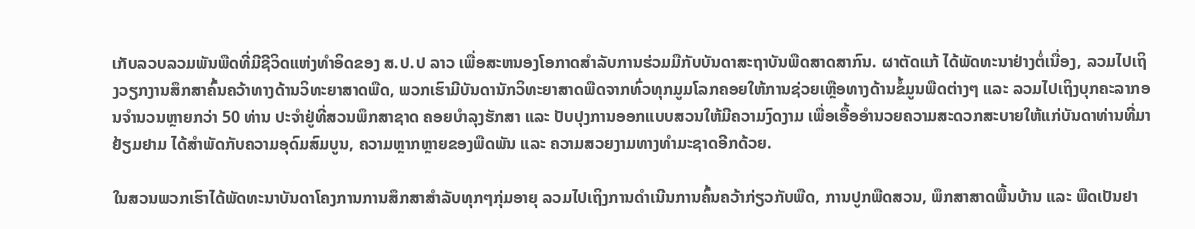ເກັບລວບລວມພັນພືດທີ່ມີຊີວິດແຫ່ງທໍາອິດຂອງ ສ.ປ.ປ ລາວ ເພື່ອສະຫນອງໂອກາດສໍາລັບການຮ່ວມມືກັບບັນດາສະຖາບັນພືດສາດສາກົນ. ຜາຕັດແກ້ ໄດ້ພັດທະນາຢ່າງຕໍ່ເນື່ອງ, ລວມໄປເຖິງວຽກງານສຶກສາຄົ້ນຄວ້າທາງດ້ານວິທະຍາສາດພືດ, ພວກເຮົາມີບັນດານັກວິທະຍາສາດພືດຈາກທົ່ວທຸກມູມໂລກຄອຍໃຫ້ການຊ່ວຍເຫຼືອທາງດ້ານຂໍ້ມູນພືດຕ່າງໆ ແລະ ລວມໄປເຖິງບຸກຄະລາກອນຈໍານວນຫຼາຍກວ່າ 50 ທ່ານ ປະຈໍາຢູ່ທີ່ສວນພຶກສາຊາດ ຄອຍບໍາລຸງຮັກສາ ແລະ ປັບປຸງການອອກແບບສວນໃຫ້ມີຄວາມງົດງາມ ເພື່ອເອື້ອອໍານວຍຄວາມສະດວກສະບາຍໃຫ້ແກ່ບັນດາທ່ານທີ່ມາຢ້ຽມຢາມ ໄດ້ສໍາພັດກັບຄວາມອຸດົມສົມບູນ, ຄວາມຫຼາກຫຼາຍຂອງພືດພັນ ແລະ ຄວາມສວຍງາມທາງທໍາມະຊາດອີກດ້ວຍ.

ໃນສວນພວກເຮົາໄດ້ພັດທະນາບັນດາໂຄງການການສຶກສາສໍາລັບທຸກໆກຸ່ມອາຍຸ ລວມໄປເຖິງການດໍາເນີນການຄົ້ນຄວ້າກ່ຽວກັບພືດ, ການປູກພືດສວນ, ພຶກສາສາດພື້ນບ້ານ ແລະ ພືດເປັນຢາ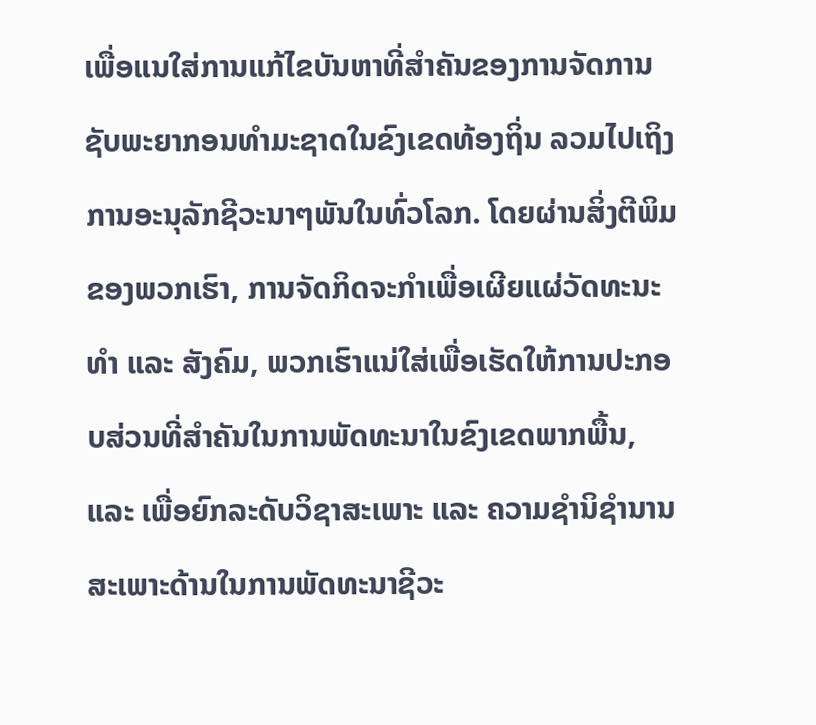ເພື່ອແນໃສ່ການແກ້ໄຂບັນຫາທີ່ສໍາຄັນຂອງການຈັດການຊັບພະຍາກອນທໍາມະຊາດໃນຂົງເຂດທ້ອງຖິ່ນ ລວມໄປເຖິງການອະນຸລັກຊີວະນາໆພັນໃນທົ່ວໂລກ. ໂດຍຜ່ານສິ່ງຕີພິມຂອງພວກເຮົາ, ການຈັດກິດຈະກໍາເພື່ອເຜີຍແຜ່ວັດທະນະທໍາ ແລະ ສັງຄົມ, ພວກເຮົາແນ່ໃສ່ເພື່ອເຮັດໃຫ້ການປະກອບສ່ວນທີ່ສໍາຄັນໃນການພັດທະນາໃນຂົງເຂດພາກພື້ນ, ແລະ ເພື່ອຍົກລະດັບວິຊາສະເພາະ ແລະ ຄວາມຊໍານິຊໍານານສະເພາະດ້ານໃນການພັດທະນາຊີວະ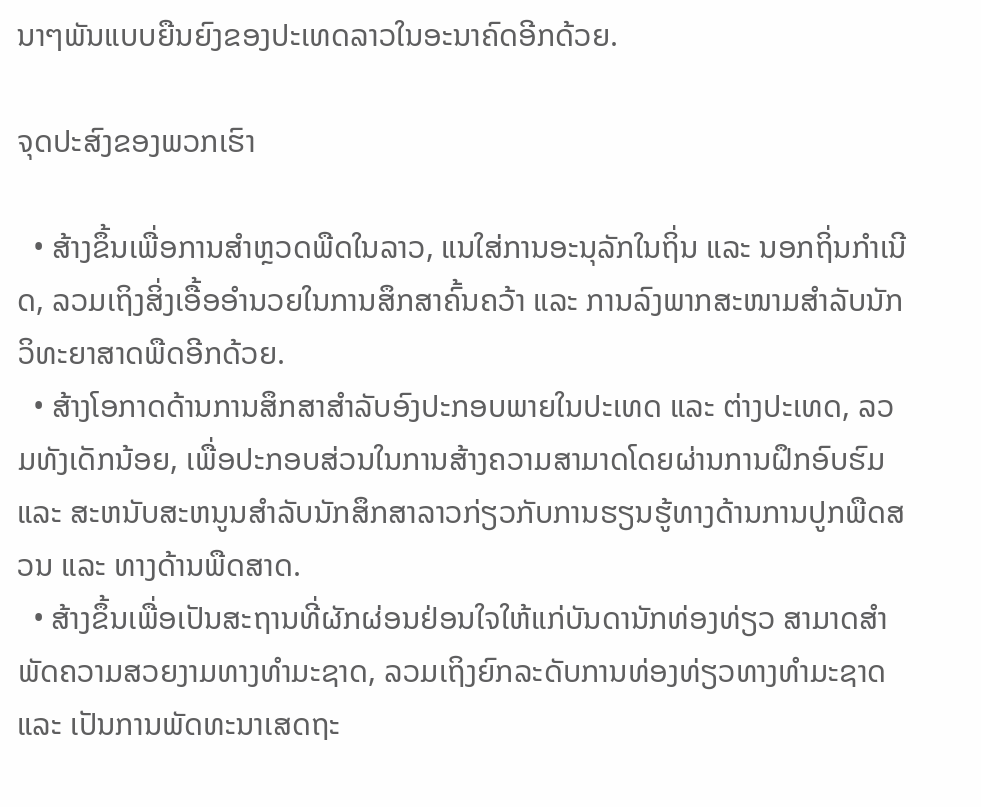ນາໆພັນແບບຍືນຍົງຂອງປະເທດລາວໃນອະນາຄົດອີກດ້ວຍ.

ຈຸດປະສົງຂອງພວກເຮົາ

  • ສ້າງຂຶ້ນເພື່ອການສໍາຫຼວດພືດໃນລາວ, ແນໃສ່ການອະນຸລັກໃນຖິ່ນ ແລະ ນອກຖິ່ນກໍາເນີດ, ລວມເຖິງສິ່ງເອື້ອອໍານວຍໃນການສຶກສາຄົ້ນຄວ້າ ແລະ ການລົງພາກສະໜາມສໍາລັບນັກວິທະຍາສາດພືດອີກດ້ວຍ.
  • ສ້າງໂອກາດດ້ານການສຶກສາສໍາລັບອົງປະກອບພາຍໃນປະເທດ ແລະ ຕ່າງປະເທດ, ລວມທັງເດັກນ້ອຍ, ເພື່ອປະກອບສ່ວນໃນການສ້າງຄວາມສາມາດໂດຍຜ່ານການຝຶກອົບຮົມ ແລະ ສະຫນັບສະຫນູນສໍາລັບນັກສຶກສາລາວກ່ຽວກັບການຮຽນຮູ້ທາງດ້ານການປູກພືດສວນ ແລະ ທາງດ້ານພືດສາດ.
  • ສ້າງຂຶ້ນເພື່ອເປັນສະຖານທີ່ຜັກຜ່ອນຢ່ອນໃຈໃຫ້ແກ່ບັນດານັກທ່ອງທ່ຽວ ສາມາດສໍາພັດຄວາມສວຍງາມທາງທໍາມະຊາດ, ລວມເຖິງຍົກລະດັບການທ່ອງທ່ຽວທາງທໍາມະຊາດ ແລະ ເປັນການພັດທະນາເສດຖະ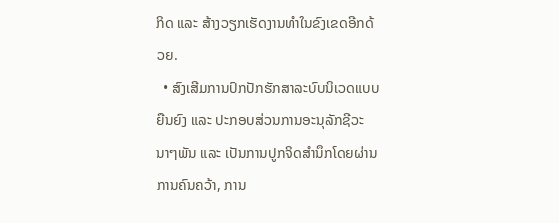ກິດ ແລະ ສ້າງວຽກເຮັດງານທໍາໃນຂົງເຂດອີກດ້ວຍ.
  • ສົງເສີມການປົກປັກຮັກສາລະບົບນິເວດແບບຍືນຍົງ ແລະ ປະກອບສ່ວນການອະນຸລັກຊີວະນາໆພັນ ແລະ ເປັນການປູກຈິດສໍານຶກໂດຍຜ່ານການຄົນຄວ້າ, ການ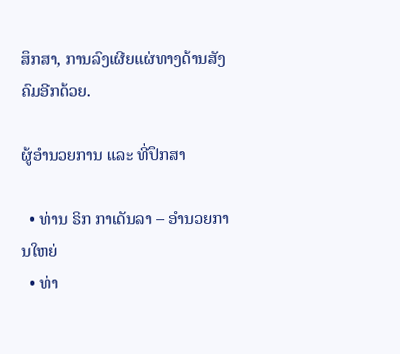ສຶກສາ, ການລົງເຜີຍແຜ່ທາງດ້ານສັງຄົມອີກດ້ວຍ.

ຜູ້ອໍານວຍການ ແລະ ທີ່ປຶກສາ

  • ທ່ານ ຣິກ ກາເດັນລາ – ອໍານວຍການໃຫຍ່
  • ທ່າ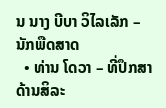ນ ນາງ ບີບາ ວິໄລເລັກ – ນັກພືດສາດ
  • ທ່ານ ໂດວາ – ທີ່ປຶກສາດ້ານສິລະ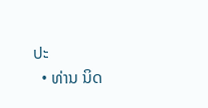ປະ
  • ທ່ານ ນິດ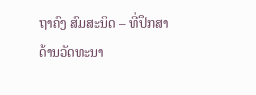ຖາຄົງ ສົມສະນິດ – ທີ່ປຶກສາດ້ານວັດທະນາ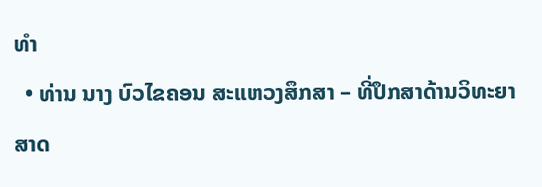ທໍາ
  • ທ່ານ ນາງ ບົວໄຂຄອນ ສະແຫວງສຶກສາ – ທີ່ປຶກສາດ້ານວິທະຍາສາດ